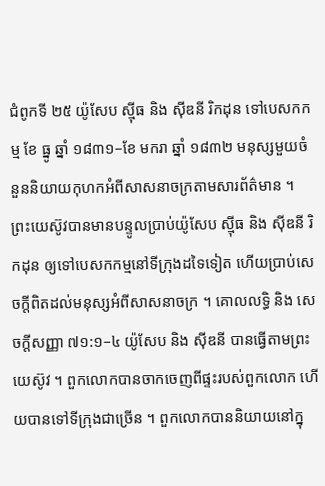ជំពូកទី ២៥ យ៉ូសែប ស៊្មីធ និង ស៊ីឌនី រិកដុន ទៅបេសកកម្ម ខែ ធ្នូ ឆ្នាំ ១៨៣១–ខែ មករា ឆ្នាំ ១៨៣២ មនុស្សមួយចំនួននិយាយកុហកអំពីសាសនាចក្រតាមសារព័ត៌មាន ។ ព្រះយេស៊ូវបានមានបន្ទូលប្រាប់យ៉ូសែប ស៊្មីធ និង ស៊ីឌនី រិកដុន ឲ្យទៅបេសកកម្មនៅទីក្រុងដទៃទៀត ហើយប្រាប់សេចក្តីពិតដល់មនុស្សអំពីសាសនាចក្រ ។ គោលលទ្ធិ និង សេចក្ដីសញ្ញា ៧១:១–៤ យ៉ូសែប និង ស៊ីឌនី បានធ្វើតាមព្រះយេស៊ូវ ។ ពួកលោកបានចាកចេញពីផ្ទះរបស់ពួកលោក ហើយបានទៅទីក្រុងជាច្រើន ។ ពួកលោកបាននិយាយនៅក្នុ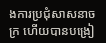ងការប្រជុំសាសនាចក្រ ហើយបានបង្រៀ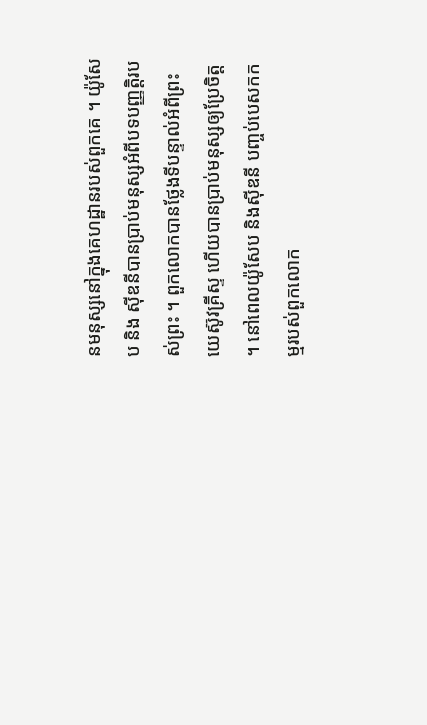នមនុស្សនៅក្នុងគេហដ្ឋានរបស់ពួកគេ ។ យ៉ូសែប និង ស៊ីឌនីបានប្រាប់មនុស្សអំពីបទបញ្ញត្តិរបស់ព្រះ ។ ពួកលោកបានថ្លែងទីបន្ទាល់អំពីព្រះយេស៊ូវគ្រីស្ទ ហើយបានប្រាប់មនុស្សឲ្យប្រែចិត្ត ។ នៅពេលយ៉ូសែប និងស៊ីឌនី បញ្ចប់បេសកកម្មរបស់ពួកលោក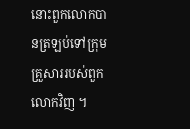នោះពួកលោកបានត្រឡប់ទៅក្រុមគ្រួសាររបស់ពួកលោកវិញ ។